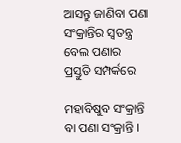ଆସନ୍ତୁ ଜାଣିବା ପଣା ସଂକ୍ରାନ୍ତିର ସ୍ୱତନ୍ତ୍ର ବେଲ ପଣାର ପ୍ରସ୍ତୁତି ସମ୍ପର୍କରେ

ମହାବିଷୁବ ସଂକ୍ରାନ୍ତି ବା ପଣା ସଂକ୍ରାନ୍ତି ।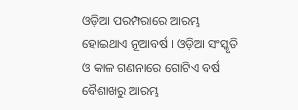ଓଡ଼ିଆ ପରମ୍ପରାରେ ଆରମ୍ଭ ହୋଇଥାଏ ନୂଆବର୍ଷ । ଓଡ଼ିଆ ସଂସ୍କୃତି ଓ କାଳ ଗଣନାରେ ଗୋଟିଏ ବର୍ଷ ବୈଶାଖରୁ ଆରମ୍ଭ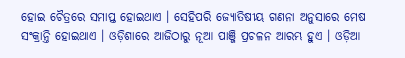ହୋଇ ଚୈତ୍ରରେ ସମାପ୍ତ ହୋଇଥାଏ । ସେହିପରି ଜ୍ୟୋତିଷୀୟ ଗଣନା ଅନୁସାରେ ମେଷ ସଂକ୍ରାନ୍ତି ହୋଇଥାଏ । ଓଡ଼ିଶାରେ ଆଜିଠାରୁ ନୂଆ ପାଞ୍ଜି ପ୍ରଚଳନ ଆରମ୍ଭ ହୁଏ । ଓଡ଼ିଆ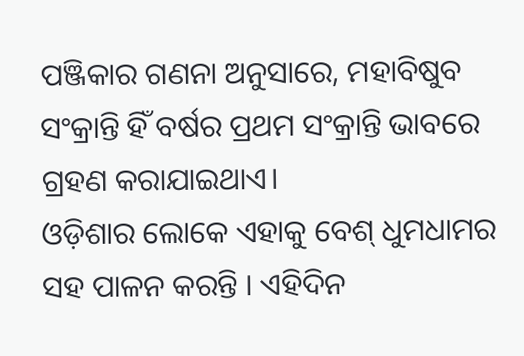ପଞ୍ଜିକାର ଗଣନା ଅନୁସାରେ, ମହାବିଷୁବ ସଂକ୍ରାନ୍ତି ହିଁ ବର୍ଷର ପ୍ରଥମ ସଂକ୍ରାନ୍ତି ଭାବରେ ଗ୍ରହଣ କରାଯାଇଥାଏ।
ଓଡ଼ିଶାର ଲୋକେ ଏହାକୁ ବେଶ୍ ଧୁମଧାମର ସହ ପାଳନ କରନ୍ତି । ଏହିଦିନ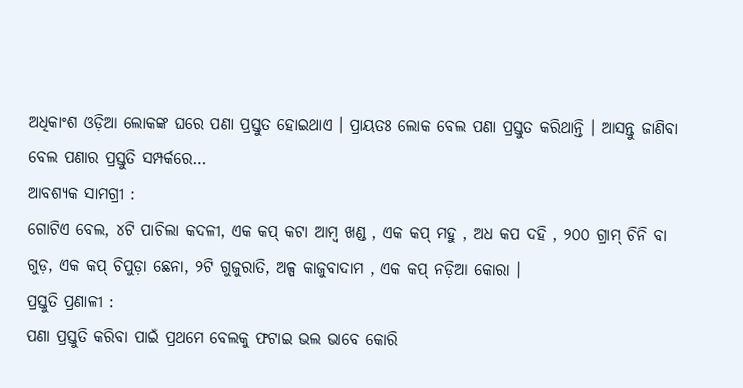ଅଧିକାଂଶ ଓଡ଼ିଆ ଲୋକଙ୍କ ଘରେ ପଣା ପ୍ରସ୍ତୁତ ହୋଇଥାଏ । ପ୍ରାୟତଃ ଲୋକ ବେଲ ପଣା ପ୍ରସ୍ତୁତ କରିଥାନ୍ତି । ଆସନ୍ତୁ ଜାଣିବା ବେଲ ପଣାର ପ୍ରସ୍ତୁତି ସମ୍ପର୍କରେ…
ଆବଶ୍ୟକ ସାମଗ୍ରୀ :
ଗୋଟିଏ ବେଲ, ୪ଟି ପାଚିଲା କଦଳୀ, ଏକ କପ୍ କଟା ଆମ୍ବ ଖଣ୍ଡ , ଏକ କପ୍ ମହୁ , ଅଧ କପ ଦହି , ୨୦୦ ଗ୍ରାମ୍ ଚିନି ବା ଗୁଡ଼, ଏକ କପ୍ ଚିପୁଡ଼ା ଛେନା, ୨ଟି ଗୁଜୁରାତି, ଅଳ୍ପ କାଜୁବାଦାମ , ଏକ କପ୍ ନଡ଼ିଆ କୋରା ।
ପ୍ରସ୍ତୁତି ପ୍ରଣାଳୀ :
ପଣା ପ୍ରସ୍ତୁତି କରିବା ପାଇଁ ପ୍ରଥମେ ବେଲକୁ ଫଟାଇ ଭଲ ଭାବେ କୋରି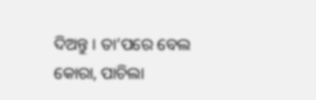ଦିଅନ୍ତୁ । ତା’ପରେ ବେଲ କୋରା, ପାଚିଲା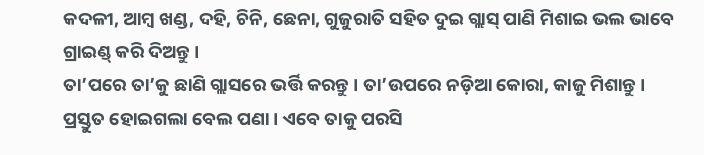କଦଳୀ, ଆମ୍ବ ଖଣ୍ଡ, ଦହି, ଚିନି, ଛେନା, ଗୁଜୁରାତି ସହିତ ଦୁଇ ଗ୍ଲାସ୍ ପାଣି ମିଶାଇ ଭଲ ଭାବେ ଗ୍ରାଇଣ୍ଡ୍ କରି ଦିଅନ୍ତୁ ।
ତା’ପରେ ତା’କୁ ଛାଣି ଗ୍ଲାସରେ ଭର୍ତ୍ତି କରନ୍ତୁ । ତା’ଉପରେ ନଡ଼ିଆ କୋରା, କାଜୁ ମିଶାନ୍ତୁ । ପ୍ରସ୍ତୁତ ହୋଇଗଲା ବେଲ ପଣା । ଏବେ ତାକୁ ପରସି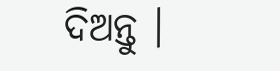ଦିଅନ୍ତୁ ।